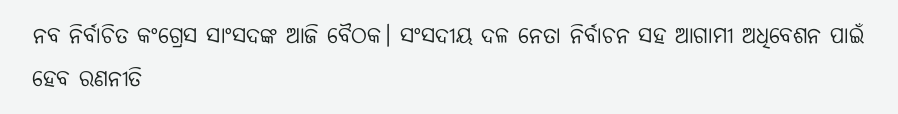ନବ ନିର୍ବାଚିତ କଂଗ୍ରେସ ସାଂସଦଙ୍କ ଆଜି ବୈଠକ। ସଂସଦୀୟ ଦଳ ନେତା ନିର୍ବାଚନ ସହ ଆଗାମୀ ଅଧିବେଶନ ପାଇଁ ହେବ ରଣନୀତି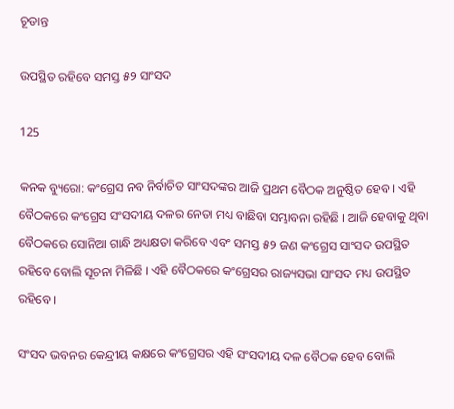ଚୂଡାନ୍ତ

ଉପସ୍ଥିତ ରହିବେ ସମସ୍ତ ୫୨ ସାଂସଦ

125

କନକ ବ୍ୟୁରୋ: କଂଗ୍ରେସ ନବ ନିର୍ବାଚିତ ସାଂସଦଙ୍କର ଆଜି ପ୍ରଥମ ବୈଠକ ଅନୁଷ୍ଠିତ ହେବ । ଏହି ବୈଠକରେ କଂଗ୍ରେସ ସଂସଦୀୟ ଦଳର ନେତା ମଧ୍ୟ ବାଛିବା ସମ୍ଭାବନା ରହିଛି । ଆଜି ହେବାକୁ ଥିବା ବୈଠକରେ ସୋନିଆ ଗାନ୍ଧି ଅଧ୍ୟକ୍ଷତା କରିବେ ଏବଂ ସମସ୍ତ ୫୨ ଜଣ କଂଗ୍ରେସ ସାଂସଦ ଉପସ୍ଥିତ ରହିବେ ବୋଲି ସୂଚନା ମିଳିଛି । ଏହି ବୈଠକରେ କଂଗ୍ରେସର ରାଜ୍ୟସଭା ସାଂସଦ ମଧ୍ୟ ଉପସ୍ଥିତ ରହିବେ ।

ସଂସଦ ଭବନର କେନ୍ଦ୍ରୀୟ କକ୍ଷରେ କଂଗ୍ରେସର ଏହି ସଂସଦୀୟ ଦଳ ବୈଠକ ହେବ ବୋଲି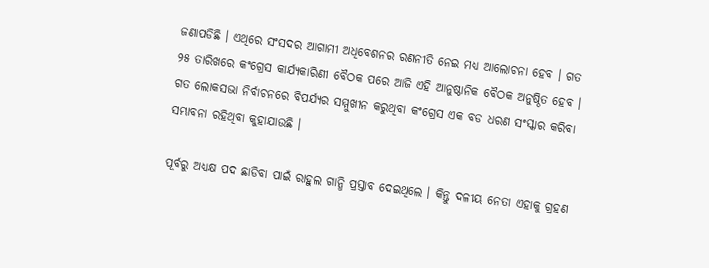ଜଣାପଡିଛି । ଏଥିରେ ସଂସଦର ଆଗାମୀ ଅଧିବେଶନର ରଣନୀତି ନେଇ ମଧ୍ୟ ଆଲୋଚନା ହେବ । ଗତ ୨୫ ତାରିଖରେ କଂଗ୍ରେସ କାର୍ଯ୍ୟକାରିଣୀ ବୈଠକ ପରେ ଆଜି ଏହି ଆନୁଷ୍ଠାନିକ ବୈଠକ ଅନୁଷ୍ଠିତ ହେବ । ଗତ ଲୋକସଭା ନିର୍ବାଚନରେ ବିପର୍ଯ୍ୟର ସମ୍ମୁଖୀନ କରୁଥିବା କଂଗ୍ରେସ ଏକ ବଡ ଧରଣ ସଂସ୍କାର କରିବା ସମ୍ଭାବନା ରହିଥିବା କୁହାଯାଉଛି ।

ପୂର୍ବରୁ ଅଧ୍ୟକ୍ଷ ପଦ ଛାଡିବା ପାଇଁ ରାହୁଲ ଗାନ୍ଧି ପ୍ରସ୍ତାବ ଦେଇଥିଲେ । କିନ୍ତୁ ଦଳୀୟ ନେତା ଏହାକୁ ଗ୍ରହଣ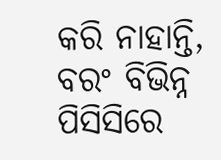କରି ନାହାନ୍ତି, ବରଂ ବିଭିନ୍ନ ପିସିସିରେ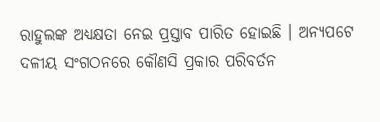ରାହୁଲଙ୍କ ଅଧ୍ୟକ୍ଷତା ନେଇ ପ୍ରସ୍ତାବ ପାରିତ ହୋଇଛି । ଅନ୍ୟପଟେ ଦଳୀୟ ସଂଗଠନରେ କୌଣସି ପ୍ରକାର ପରିବର୍ତନ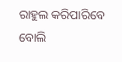ରାହୁଲ କରିପାରିବେ ବୋଲି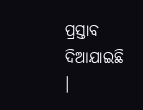ପ୍ରସ୍ତାବ ଦିଆଯାଇଛି ।